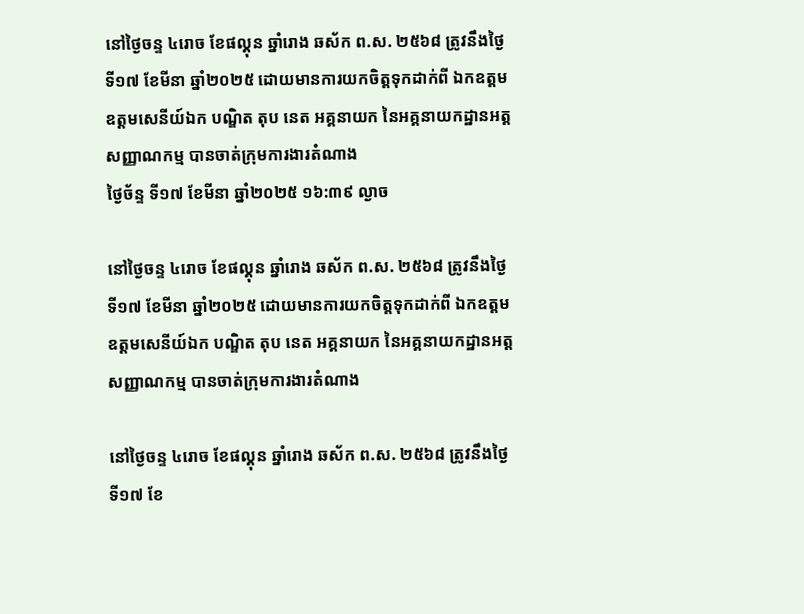នៅថ្ងៃចន្ទ ៤រោច ខែផល្គុន ឆ្នាំរោង ឆស័ក ព.ស. ២៥៦៨ ត្រូវនឹងថ្ងៃទី១៧ ខែមីនា ឆ្នាំ២០២៥ ដោយមានការយកចិត្តទុកដាក់ពី ឯកឧត្តម ឧត្តមសេនីយ៍ឯក បណ្ឌិត តុប នេត អគ្គនាយក នៃអគ្គនាយកដ្ឋានអត្តសញ្ញាណកម្ម បានចាត់ក្រុមការងារតំណាង
ថ្ងៃច័ន្ទ ទី១៧ ខែមីនា ឆ្នាំ២០២៥ ១៦:៣៩ ល្ងាច

នៅថ្ងៃចន្ទ ៤រោច ខែផល្គុន ឆ្នាំរោង ឆស័ក ព.ស. ២៥៦៨ ត្រូវនឹងថ្ងៃទី១៧ ខែមីនា ឆ្នាំ២០២៥ ដោយមានការយកចិត្តទុកដាក់ពី ឯកឧត្តម ឧត្តមសេនីយ៍ឯក បណ្ឌិត តុប នេត អគ្គនាយក នៃអគ្គនាយកដ្ឋានអត្តសញ្ញាណកម្ម បានចាត់ក្រុមការងារតំណាង

នៅថ្ងៃចន្ទ ៤រោច ខែផល្គុន ឆ្នាំរោង ឆស័ក ព.ស. ២៥៦៨ ត្រូវនឹងថ្ងៃទី១៧ ខែ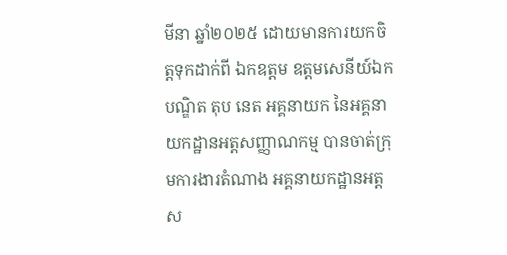មីនា ឆ្នាំ២០២៥ ដោយមានការយកចិត្តទុកដាក់ពី ឯកឧត្តម ឧត្តមសេនីយ៍ឯក បណ្ឌិត តុប នេត អគ្គនាយក នៃអគ្គនាយកដ្ឋានអត្តសញ្ញាណកម្ម បានចាត់ក្រុមការងារតំណាង អគ្គនាយកដ្ឋានអត្តស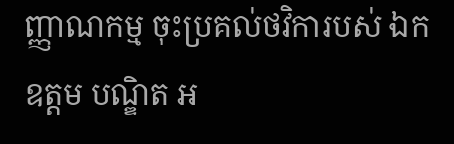ញ្ញាណកម្ម ចុះប្រគល់ថវិការបស់ ឯកឧត្ដម បណ្ឌិត អ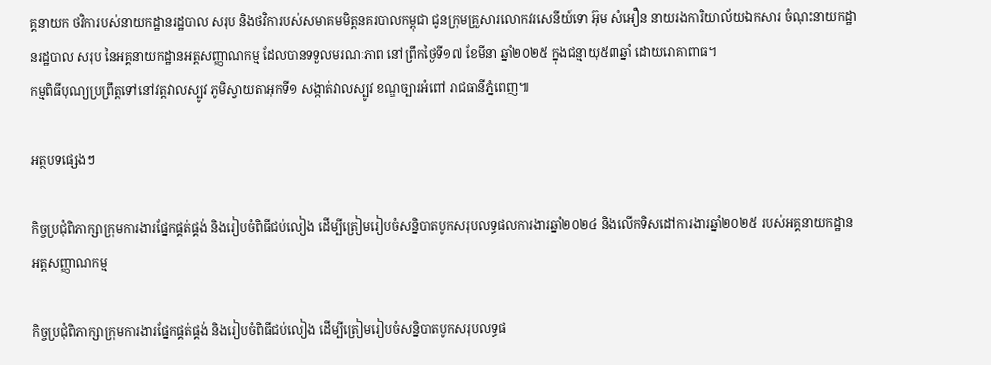គ្គនាយក ថវិការបស់នាយកដ្ឋានរដ្ឋបាល សរុប និងថវិការបស់សមាគមមិត្តនគរបាលកម្ពុជា ជូនក្រុមគ្រួសារលោកវរសេនីយ៍ទោ អ៊ុម សំអឿន នាយរងការិយាល័យឯកសារ ចំណុះនាយកដ្ឋានរដ្ឋបាល សរុប នៃអគ្គនាយកដ្ឋានអត្តសញ្ញាណកម្ម ដែលបានទទួលមរណៈភាព នៅព្រឹកថ្ងៃទី១៧ ខែមីនា ឆ្នាំ២០២៥ ក្នុងជន្មាយុ៥៣ឆ្នាំ ដោយរោគាពាធ។
កម្មពិធីបុណ្យប្រព្រឹត្តទៅនៅវត្តវាលស្បូវ ភូមិស្វាយតាអុកទី១ សង្កាត់វាលស្បូវ ខណ្ឌច្បារអំពៅ រាជធានីភ្នំពេញ៕

អត្ថបទផ្សេងៗ

កិច្ចប្រជុំពិភាក្សាក្រុមការងារផ្នែកផ្គត់ផ្គង់ និងរៀបចំពិធីជប់លៀង ដើម្បីត្រៀមរៀបចំសន្និបាតបូកសរុបលទ្ធផលការងារឆ្នាំ២០២៤ និងលើកទិសដៅការងារឆ្នាំ២០២៥ របស់អគ្គនាយកដ្ឋានអត្តសញ្ញាណកម្ម

កិច្ចប្រជុំពិភាក្សាក្រុមការងារផ្នែកផ្គត់ផ្គង់ និងរៀបចំពិធីជប់លៀង ដើម្បីត្រៀមរៀបចំសន្និបាតបូកសរុបលទ្ធផ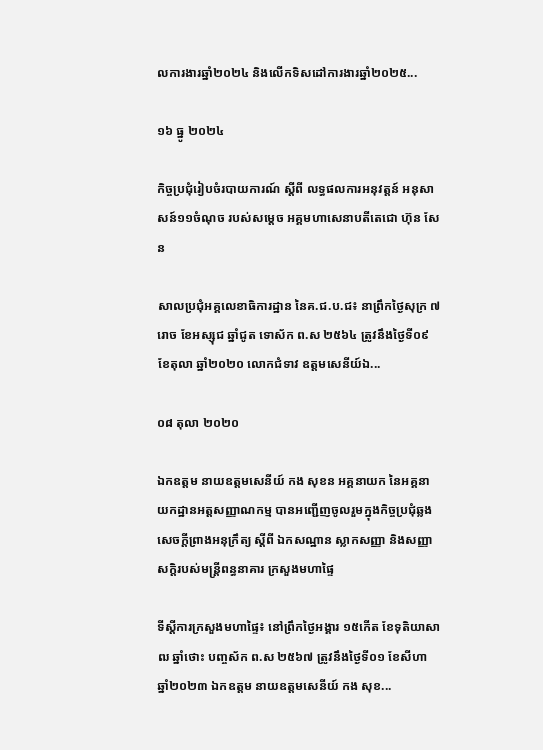លការងារឆ្នាំ២០២៤ និងលើកទិសដៅការងារឆ្នាំ២០២៥...

១៦ ធ្នូ ២០២៤

កិច្ចប្រជុំរៀបចំរបាយការណ៍ ស្ដីពី លទ្ធផលការអនុវត្តន៍ អនុសាសន៍១១ចំណុច របស់សម្តេច អគ្គមហាសេនាបតីតេជោ ហ៊ុន សែន

សាលប្រជុំអគ្គលេខាធិការដ្ឋាន នៃគ.ជ.ប.ជ៖ នាព្រឹកថ្ងៃសុក្រ ៧រោច ខែអស្សុជ ឆ្នាំជូត ទោស័ក ព.ស ២៥៦៤ ត្រូវនឹងថ្ងៃទី០៩ ខែតុលា ឆ្នាំ២០២០ លោកជំទាវ ឧត្តមសេនីយ៍ឯ...

០៨ តុលា ២០២០

ឯកឧត្តម នាយឧត្តមសេនីយ៍ កង សុខន អគ្គនាយក នៃអគ្គនាយកដ្ឋានអត្តសញ្ញាណកម្ម បានអញ្ជើញចូលរួមក្នុងកិច្ចប្រជុំឆ្លងសេចក្ដីព្រាងអនុក្រឹត្យ ស្ដីពី ឯកសណ្ឋាន ស្លាកសញ្ញា និងសញ្ញាសក្ដិរបស់មន្រ្តីពន្ធនាគារ ក្រសួងមហាផ្ទៃ

ទីស្តីការក្រសួងមហាផ្ទៃ៖ នៅព្រឹកថ្ងៃអង្គារ ១៥កើត ខែទុតិយាសាឍ ឆ្នាំថោះ បញ្ចស័ក ព.ស ២៥៦៧ ត្រូវនឹងថ្ងៃទី០១ ខែសីហា ឆ្នាំ២០២៣ ឯកឧត្តម នាយឧត្តមសេនីយ៍ កង សុខ...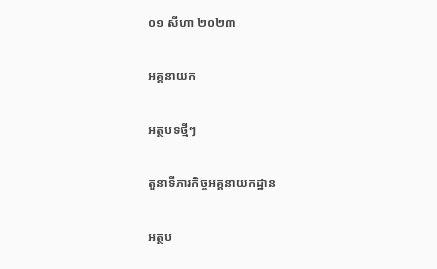០១ សីហា ២០២៣

អគ្គនាយក

អត្ថបទថ្មីៗ

តួនាទីភារកិច្ចអគ្គនាយកដ្ឋាន

អត្ថប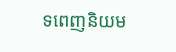ទពេញនិយម